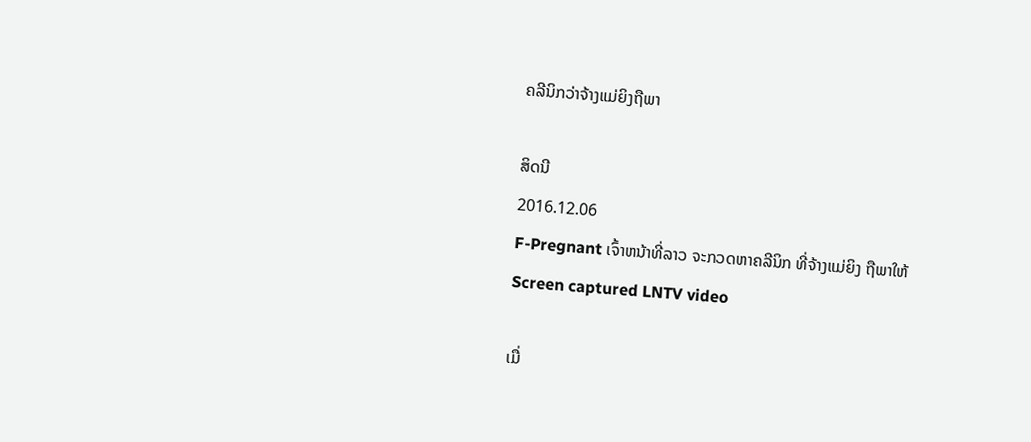ຄລີນິກວ່າຈ້າງແມ່ຍິງຖືພາ

ສິດນີ
2016.12.06
F-Pregnant ເຈົ້າຫນ້າທີ່ລາວ ຈະກວດຫາຄລີນິກ ທີ່ຈ້າງແມ່ຍິງ ຖືພາໃຫ້
Screen captured LNTV video

ເມື່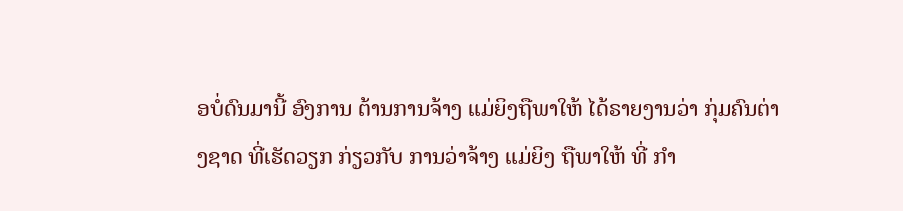ອບໍ່ດົນມານີ້ ອົງການ ຕ້ານການຈ້າງ ແມ່ຍິງຖືພາໃຫ້ ໄດ້ຣາຍງານວ່າ ກຸ່ມຄົນຕ່າງຊາດ ທີ່ເຮັດວຽກ ກ່ຽວກັບ ການວ່າຈ້າງ ແມ່ຍິງ ຖືພາໃຫ້ ທີ່ ກຳ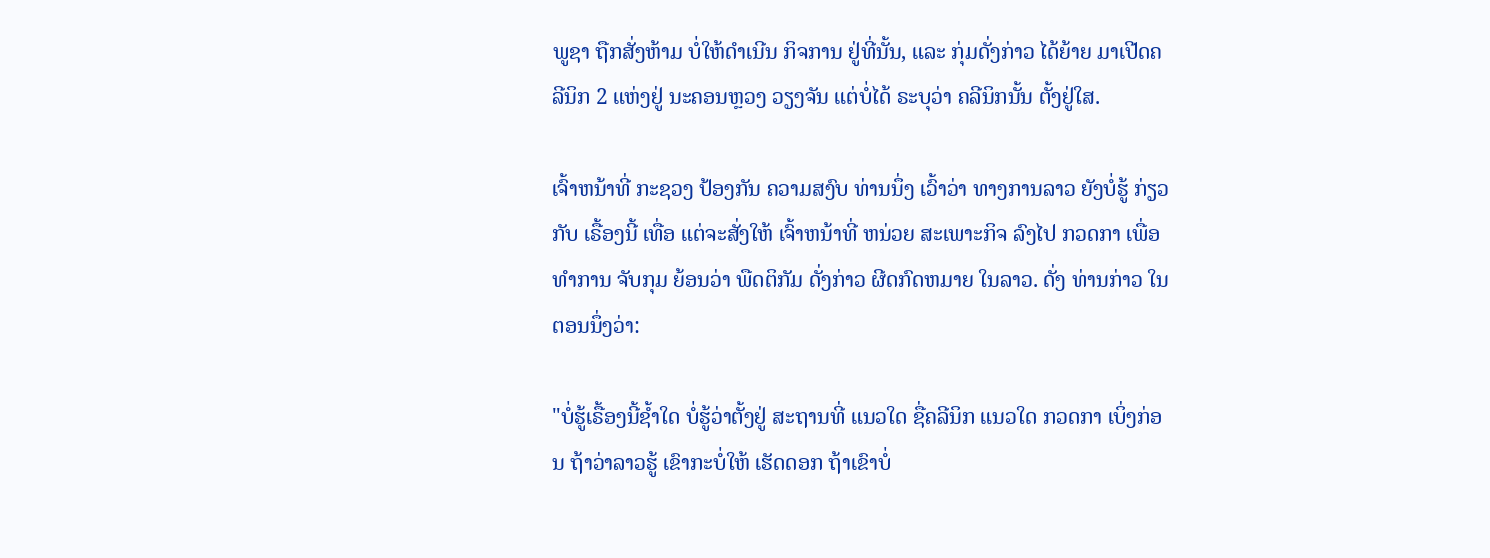ພູຊາ ຖືກສັ່ງຫ້າມ ບໍ່ໃຫ້ດຳເນີນ ກິຈການ ຢູ່ທີ່ນັ້ນ, ແລະ ກຸ່ມດັ່ງກ່າວ ໄດ້ຍ້າຍ ມາເປີດຄລີນິກ 2 ແຫ່ງຢູ່ ນະຄອນຫຼວງ ວຽງຈັນ ແຕ່ບໍ່ໄດ້ ຣະບຸວ່າ ຄລີນິກນັ້ນ ຕັ້ງຢູ່ໃສ.

ເຈົ້າຫນ້າທີ່ ກະຊວງ ປ້ອງກັນ ຄວາມສງົບ ທ່ານນຶ່ງ ເວົ້າວ່າ ທາງການລາວ ຍັງບໍ່ຮູ້ ກ່ຽວກັບ ເຣື້ອງນີ້ ເທື່ອ ແຕ່ຈະສັ່ງໃຫ້ ເຈົ້າຫນ້າທີ່ ຫນ່ວຍ ສະເພາະກິຈ ລົງໄປ ກວດກາ ເພື່ອທໍາການ ຈັບກຸມ ຍ້ອນວ່າ ພືດຕິກັມ ດັ່ງກ່າວ ຜີດກົດຫມາຍ ໃນລາວ. ດັ່ງ ທ່ານກ່າວ ໃນ ຕອນນຶ່ງວ່າ:

"ບໍ່ຮູ້ເຣື້ອງນີ້ຊ້ຳໃດ ບໍ່ຮູ້ວ່າຕັ້ງຢູ່ ສະຖານທີ່ ແນວໃດ ຊື່ຄລີນິກ ແນວໃດ ກວດກາ ເບິ່ງກ່ອນ ຖ້າວ່າລາວຮູ້ ເຂົາກະບໍ່ໃຫ້ ເຮັດດອກ ຖ້າເຂົາບໍ່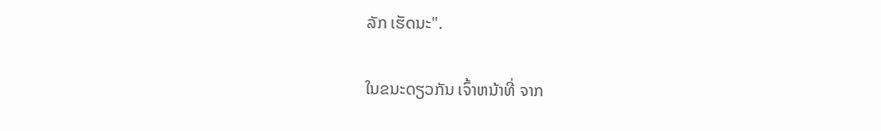ລັກ ເຮັດນະ".

ໃນຂນະດຽວກັນ ເຈົ້າຫນ້າທີ່ ຈາກ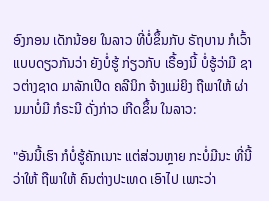ອົງກອນ ເດັກນ້ອຍ ໃນລາວ ທີ່ບໍ່ຂຶ້ນກັບ ຣັຖບານ ກໍເວົ້າ ແບບດຽວກັນວ່າ ຍັງບໍ່ຮູ້ ກ່ຽວກັບ ເຣື້ອງນີ້ ບໍ່ຮູ້ວ່າມີ ຊາວຕ່າງຊາດ ມາລັກເປີດ ຄລີນິກ ຈ້າງແມ່ຍິງ ຖືພາໃຫ້ ຜ່ານມາບໍ່ມີ ກໍຣະນີ ດັ່ງກ່າວ ເກີດຂຶ້ນ ໃນລາວ:

"ອັນນີ້ເຮົາ ກໍບໍ່ຮູ້ຄັກເນາະ ແຕ່ສ່ວນຫຼາຍ ກະບໍ່ມີນະ ທີ່ນີ້ວ່າໃຫ້ ຖືພາໃຫ້ ຄົນຕ່າງປະເທດ ເອົາໄປ ເພາະວ່າ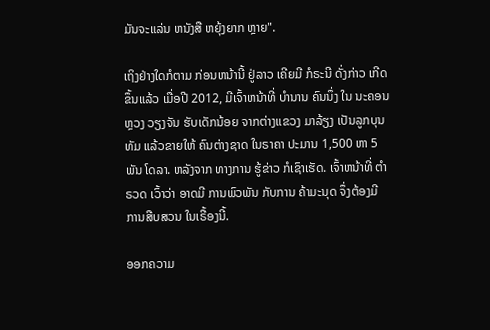ມັນຈະແລ່ນ ຫນັງສື ຫຍຸ້ງຍາກ ຫຼາຍ".

ເຖິງຢ່າງໃດກໍຕາມ ກ່ອນຫນ້ານີ້ ຢູ່ລາວ ເຄີຍມີ ກໍຣະນີ ດັ່ງກ່າວ ເກີດຂຶ້ນແລ້ວ ເມື່ອປີ 2012, ມີເຈົ້າຫນ້າທີ່ ບຳນານ ຄົນນຶ່ງ ໃນ ນະຄອນຫຼວງ ວຽງຈັນ ຮັບເດັກນ້ອຍ ຈາກຕ່າງແຂວງ ມາລ້ຽງ ເປັນລູກບຸນທັມ ແລ້ວຂາຍໃຫ້ ຄົນຕ່າງຊາດ ໃນຣາຄາ ປະມານ 1,500 ຫາ 5 ພັນ ໂດລາ. ຫລັງຈາກ ທາງການ ຮູ້ຂ່າວ ກໍເຊົາເຮັດ. ເຈົ້າຫນ້າທີ່ ຕຳຣວດ ເວົ້າວ່າ ອາດມີ ການພົວພັນ ກັບການ ຄ້າມະນຸດ ຈຶ່ງຕ້ອງມີ ການສືບສວນ ໃນເຣື້ອງນີ້.

ອອກຄວາມ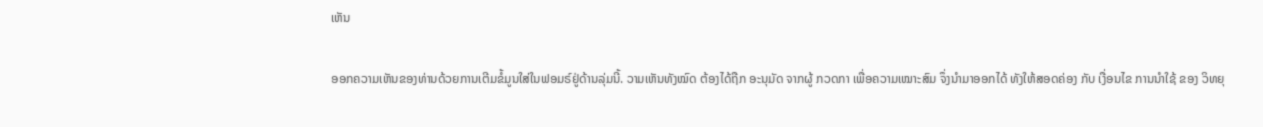ເຫັນ

ອອກຄວາມເຫັນຂອງທ່ານດ້ວຍການເຕີມຂໍ້ມູນໃສ່ໃນຟອມຣ໌ຢູ່ດ້ານລຸ່ມນີ້. ວາມເຫັນທັງໝົດ ຕ້ອງໄດ້ຖືກ ອະນຸມັດ ຈາກຜູ້ ກວດກາ ເພື່ອຄວາມເໝາະສົມ ຈຶ່ງນໍາມາອອກໄດ້ ທັງໃຫ້ສອດຄ່ອງ ກັບ ເງື່ອນໄຂ ການນຳໃຊ້ ຂອງ ວິທຍຸ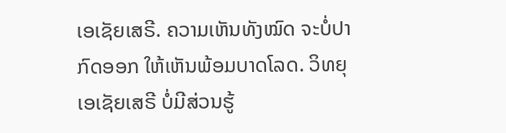ເອເຊັຍເສຣີ. ຄວາມເຫັນທັງໝົດ ຈະບໍ່ປາກົດອອກ ໃຫ້ເຫັນພ້ອມບາດໂລດ. ວິທຍຸເອເຊັຍເສຣີ ບໍ່ມີສ່ວນຮູ້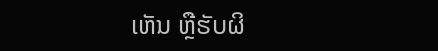ເຫັນ ຫຼືຮັບຜິ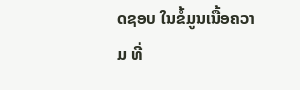ດຊອບ ໃນຂໍ້ມູນເນື້ອຄວາມ ທີ່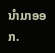ນໍາມາອອກ.